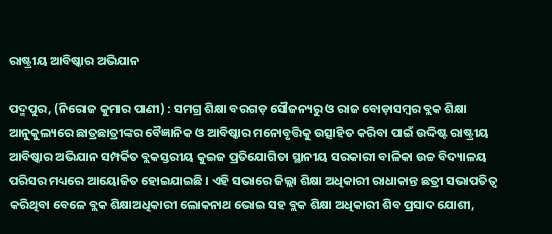ରାଷ୍ଟ୍ରୀୟ ଆବିଷ୍କାର ଅଭିଯାନ

ପଦ୍ମପୁର, (ନିରୋଜ କୁମାର ପାଣୀ) : ସମଗ୍ର ଶିକ୍ଷା ବରଗଡ଼ ସୌଜନ୍ୟରୁ ଓ ରାଜ ବୋଡ଼ାସମ୍ବର ବ୍ଲକ ଶିକ୍ଷା ଆନୁକୁଲ୍ୟରେ ଛାତ୍ରଛାତ୍ରୀଙ୍କର ବୈଜ୍ଞାନିକ ଓ ଆବିଷ୍କାର ମନୋବୃତ୍ତିକୁ ଉତ୍ସାହିତ କରିବା ପାଇଁ ଉଦ୍ଦିଷ୍ଟ ରାଷ୍ଟ୍ରୀୟ ଆବିଷ୍କାର ଅଭିଯାନ ସମ୍ପର୍କିତ ବ୍ଲକସ୍ତରୀୟ କୁଇଜ ପ୍ରତିଯୋଗିତା ସ୍ଥାନୀୟ ସରକାରୀ ବାଳିକା ଉଚ୍ଚ ବିଦ୍ୟାଳୟ ପରିସର ମଧ୍ୟରେ ଆୟୋଜିତ ହୋଇଯାଇଛି । ଏହି ସଭାରେ ଜିଲ୍ଲା ଶିକ୍ଷା ଅଧିକାରୀ ରାଧାକାନ୍ତ ଛତ୍ରୀ ସଭାପତିତ୍ୱ କରିଥିବା ବେଳେ ବ୍ଲକ ଶିକ୍ଷାଅଧିକାରୀ ଲୋକନାଥ ଭୋଇ ସହ ବ୍ଲକ ଶିକ୍ଷା ଅଧିକାରୀ ଶିବ ପ୍ରସାଦ ଯୋଶୀ,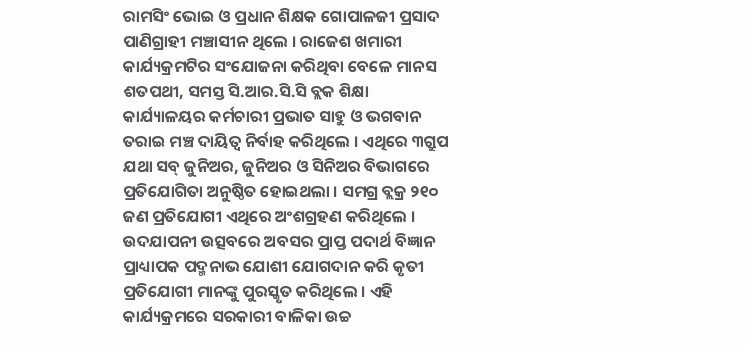ରାମସିଂ ଭୋଇ ଓ ପ୍ରଧାନ ଶିକ୍ଷକ ଗୋପାଳଜୀ ପ୍ରସାଦ ପାଣିଗ୍ରାହୀ ମଞ୍ଚାସୀନ ଥିଲେ । ରାଜେଶ ଖମାରୀ କାର୍ଯ୍ୟକ୍ରମଟିର ସଂଯୋଜନା କରିଥିବା ବେଳେ ମାନସ ଶତପଥୀ, ସମସ୍ତ ସି.ଆର.ସି.ସି ବ୍ଲକ ଶିକ୍ଷା କାର୍ଯ୍ୟାଳୟର କର୍ମଚାରୀ ପ୍ରଭାତ ସାହୁ ଓ ଭଗବାନ ତରାଇ ମଞ୍ଚ ଦାୟିତ୍ଵ ନିର୍ବାହ କରିଥିଲେ । ଏଥିରେ ୩ଗ୍ରୁପ ଯଥା ସବ୍ ଜୁନିଅର, ଜୁନିଅର ଓ ସିନିଅର ବିଭାଗରେ ପ୍ରତିଯୋଗିତା ଅନୁଷ୍ଠିତ ହୋଇଥଲା । ସମଗ୍ର ବ୍ଲକ୍ର ୨୧୦ ଜଣ ପ୍ରତିଯୋଗୀ ଏଥିରେ ଅଂଶଗ୍ରହଣ କରିଥିଲେ । ଉଦଯାପନୀ ଉତ୍ସବରେ ଅବସର ପ୍ରାପ୍ତ ପଦାର୍ଥ ବିଜ୍ଞାନ ପ୍ରାଧ୍ୟାପକ ପଦ୍ମନାଭ ଯୋଶୀ ଯୋଗଦାନ କରି କୃତୀ ପ୍ରତିଯୋଗୀ ମାନଙ୍କୁ ପୁରସ୍କୃତ କରିଥିଲେ । ଏହି କାର୍ଯ୍ୟକ୍ରମରେ ସରକାରୀ ବାଳିକା ଉଚ୍ଚ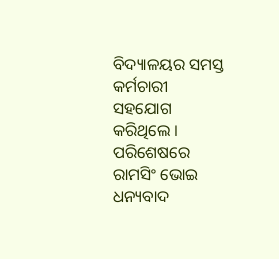ବିଦ୍ୟାଳୟର ସମସ୍ତ କର୍ମଚାରୀ ସହଯୋଗ କରିଥିଲେ । ପରିଶେଷରେ ରାମସିଂ ଭୋଇ ଧନ୍ୟବାଦ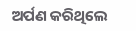ଅର୍ପଣ କରିଥିଲେ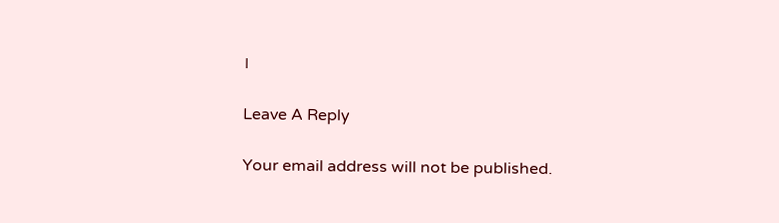।

Leave A Reply

Your email address will not be published.